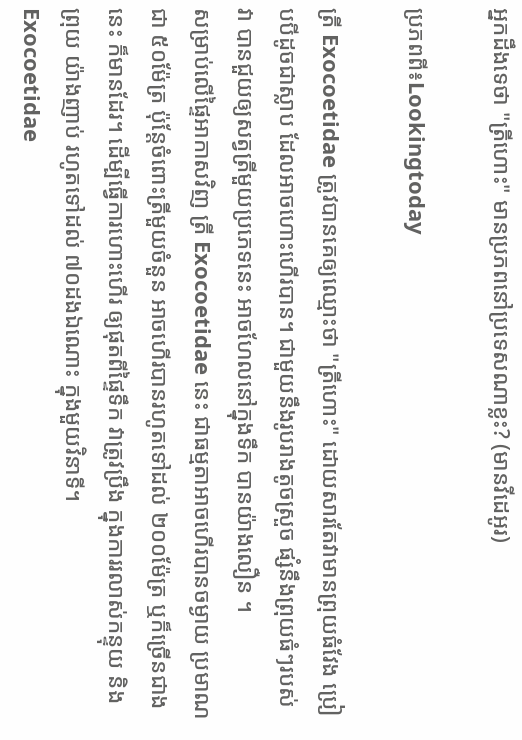អ្នកដឹងទេថា "ត្រីហោះ" មានប្រភពនៅប្រទេសណាខ្លះ? (មានវីដេអូរ)

ប្រភពពី៖Lookingtoday

ត្រី Exocoetidae ត្រូវបានគេឲ្យឈ្មោះថា "ត្រីហោះ" ដោយសារតែវាមានព្រុយធំវែង ប្រៀបបីដូចជាស្លាប ដែលអាចហោះហើរបាន។ ជាមួយនឹងរូបរាងតូចស្រួច ផ្សំនឹងព្រុយធំៗរបស់វា បានជួយឲ្យសត្វត្រីមួយប្រភេទនេះ អាចហែលនៅក្នុងទឹក បានយ៉ាងលឿន ។
សម្រាប់លើផ្ទៃអាកាសវិញ ត្រី Exocoetidae នេះ ជាធម្មតាអាចហើរបានចម្ងាយ ប្រមាណជា ៥០ម៉ែត្រ ប៉ុន្តែចំពោះត្រីមួយចំនួន អាចហើរបានរហូតទៅដល់ ២០០ម៉ែត្រ ឬក៏ច្រើនជាងនេះ ក៏មានដែរ។ ដើម្បីធ្វើការហោះហើរ ឲ្យផុតពីផ្ទៃទឹក វាត្រូវប្រឹង ក្នុងការរលាស់កន្ទុយ និងព្រុយ យ៉ាងញាប់ រហូតទៅដល់ ៧០ដងឯណោះ ក្នុងមួយវិនាទី។
Exocoetidae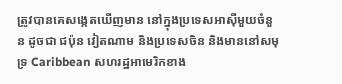ត្រូវបានគេសង្កេតឃើញមាន នៅក្នុងប្រទេសអាស៊ីមួយចំនួន ដូចជា ជប៉ុន វៀតណាម និងប្រទេសចិន និងមាននៅសមុទ្រ Caribbean សហរដ្ឋអាមេរិកខាង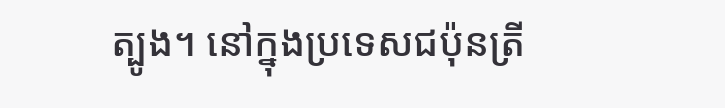ត្បូង។ នៅក្នុងប្រទេសជប៉ុនត្រី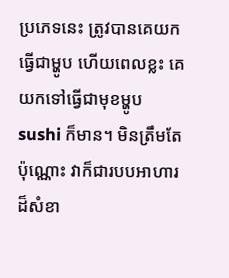ប្រភេទនេះ ត្រូវបានគេយកធ្វើជាម្ហូប ហើយពេលខ្លះ គេយកទៅធ្វើជាមុខម្ហូប sushi ក៏មាន។ មិនត្រឹមតែប៉ុណ្ណោះ វាក៏ជារបបអាហារ ដ៏សំខា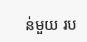ន់មួយ រប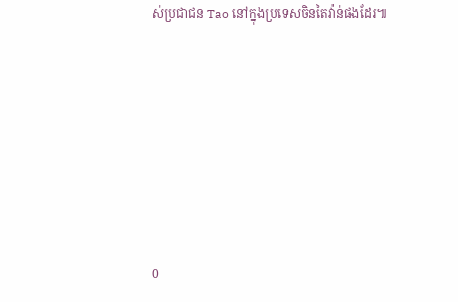ស់ប្រជាជន Tao នៅក្នុងប្រទេសចិនតៃវ៉ាន់ផងដែរ៕







0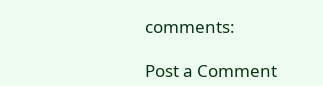comments:

Post a Comment